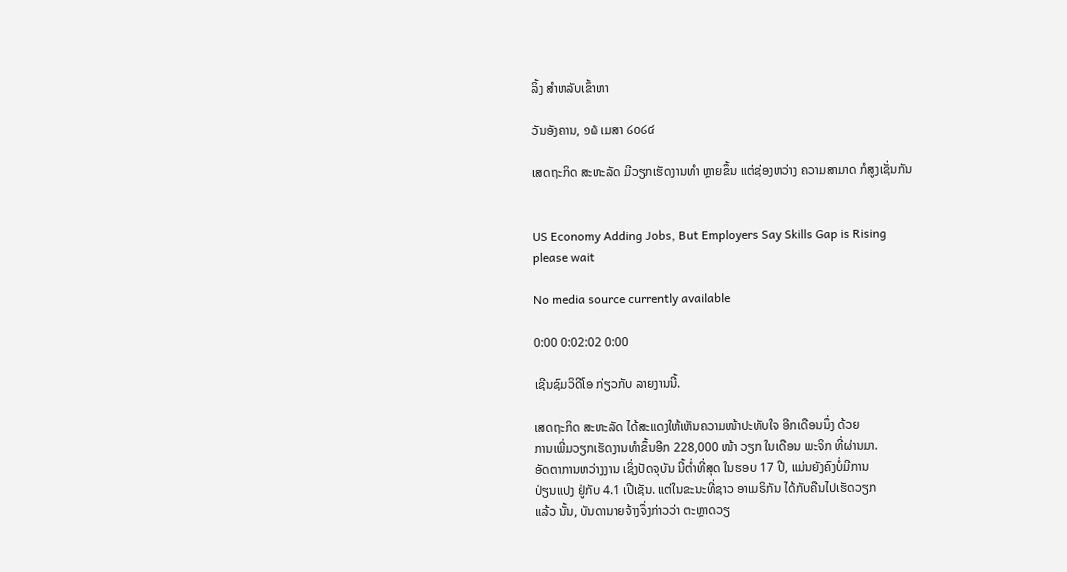ລິ້ງ ສຳຫລັບເຂົ້າຫາ

ວັນອັງຄານ, ໑໖ ເມສາ ໒໐໒໔

ເສດຖະກິດ ສະຫະລັດ ມີວຽກເຮັດງານທຳ ຫຼາຍຂຶ້ນ ແຕ່ຊ່ອງຫວ່າງ ຄວາມສາມາດ ກໍສູງເຊັ່ນກັນ


US Economy Adding Jobs, But Employers Say Skills Gap is Rising
please wait

No media source currently available

0:00 0:02:02 0:00

ເຊີນຊົມວິດີໂອ ກ່ຽວກັບ ລາຍງານນີ້.

ເສດຖະກິດ ສະຫະລັດ ໄດ້ສະແດງໃຫ້ເຫັນຄວາມໜ້າປະທັບໃຈ ອີກເດືອນນຶ່ງ ດ້ວຍ
ການເພີ່ມວຽກເຮັດງານທຳຂຶ້ນອີກ 228,000 ໜ້າ ວຽກ ໃນເດືອນ ພະຈິກ ທີ່ຜ່ານມາ.
ອັດຕາການຫວ່າງງານ ເຊິ່ງປັດຈຸບັນ ນີ້ຕໍ່າທີ່ສຸດ ໃນຮອບ 17 ປີ, ແມ່ນຍັງຄົງບໍ່ມີການ
ປ່ຽນແປງ ຢູ່ກັບ 4.1 ເປີເຊັນ. ແຕ່ໃນຂະນະທີ່ຊາວ ອາເມຣິກັນ ໄດ້ກັບຄືນໄປເຮັດວຽກ
ແລ້ວ ນັ້ນ, ບັນດານາຍຈ້າງຈຶ່ງກ່າວວ່າ ຕະຫຼາດວຽ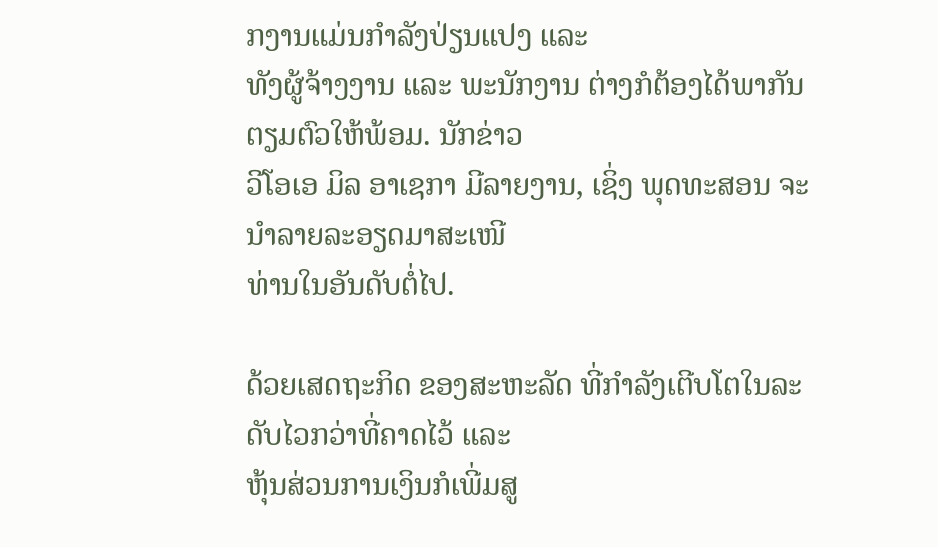ກງານແມ່ນກຳລັງປ່ຽນແປງ ແລະ
ທັງຜູ້ຈ້າງງານ ແລະ ພະນັກງານ ຕ່າງກໍຕ້ອງໄດ້ພາກັນຕຽມຕົວໃຫ້ພ້ອມ. ນັກຂ່າວ
ວີໂອເອ ມິລ ອາເຊກາ ມີລາຍງານ, ເຊິ່ງ ພຸດທະສອນ ຈະນຳລາຍລະອຽດມາສະເໜີ
ທ່ານໃນອັນດັບຕໍ່ໄປ.

ດ້ວຍເສດຖະກິດ ຂອງສະຫະລັດ ທີ່ກຳລັງເຕີບໂຕໃນລະດັບໄວກວ່າທີ່ຄາດໄວ້ ແລະ
ຫຸ້ນສ່ວນການເງິນກໍເພີ່ມສູ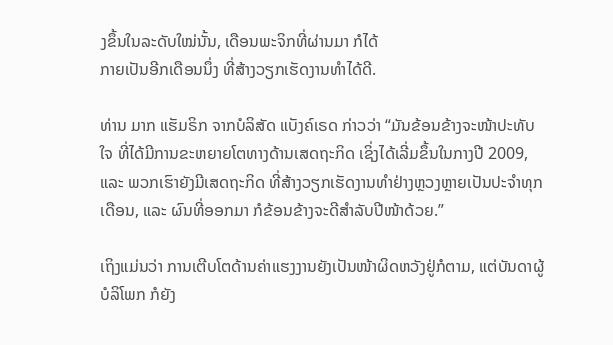ງຂຶ້ນໃນລະດັບໃໝ່ນັ້ນ, ເດືອນພະຈິກທີ່ຜ່ານມາ ກໍໄດ້
ກາຍເປັນອີກເດືອນນຶ່ງ ທີ່ສ້າງວຽກເຮັດງານທຳໄດ້ດີ.

ທ່ານ ມາກ ແຮັມຣິກ ຈາກບໍລິສັດ ແບັງຄ໌ເຣດ ກ່າວວ່າ “ມັນຂ້ອນຂ້າງຈະໜ້າປະທັບ
ໃຈ ທີ່ໄດ້ມີການຂະຫຍາຍໂຕທາງດ້ານເສດຖະກິດ ເຊິ່ງໄດ້ເລີ່ມຂຶ້ນໃນກາງປີ 2009,
ແລະ ພວກເຮົາຍັງມີເສດຖະກິດ ທີ່ສ້າງວຽກເຮັດງານທຳຢ່າງຫຼວງຫຼາຍເປັນປະຈຳທຸກ
ເດືອນ, ແລະ ຜົນທີ່ອອກມາ ກໍຂ້ອນຂ້າງຈະດີສຳລັບປີໜ້າດ້ວຍ.”

ເຖິງແມ່ນວ່າ ການເຕີບໂຕດ້ານຄ່າແຮງງານຍັງເປັນໜ້າຜິດຫວັງຢູ່ກໍຕາມ, ແຕ່ບັນດາຜູ້
ບໍລິໂພກ ກໍຍັງ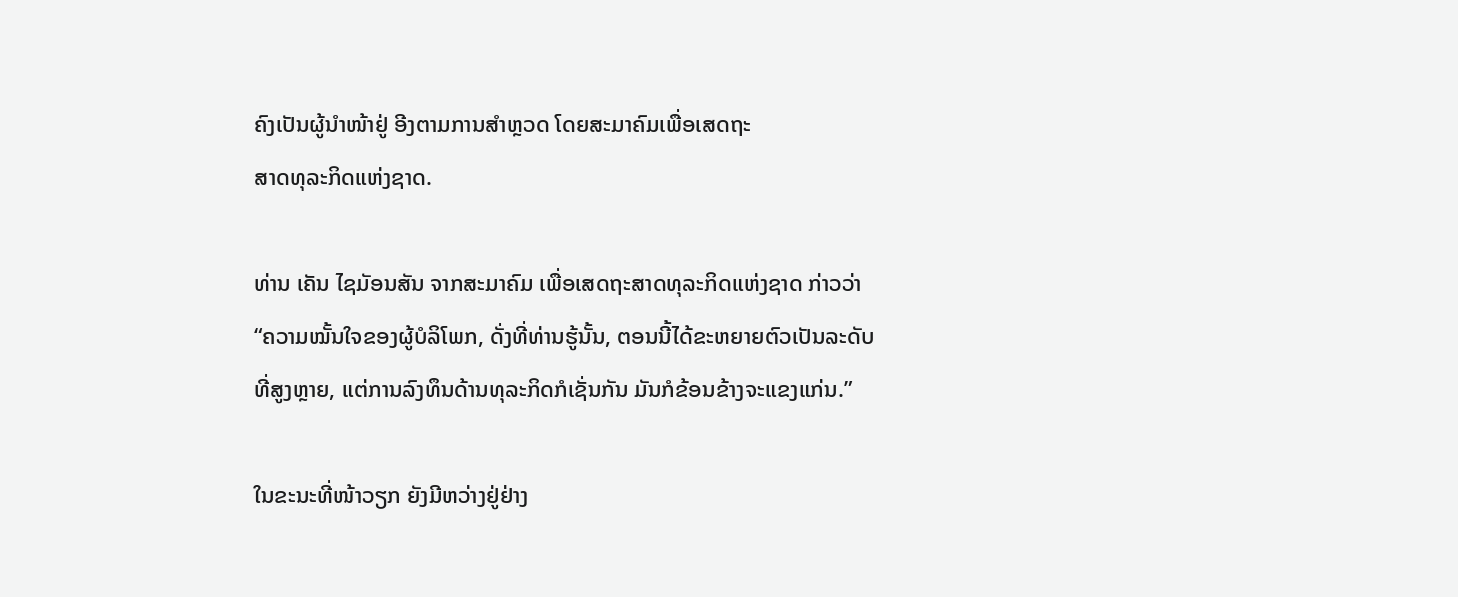ຄົງເປັນຜູ້ນຳໜ້າຢູ່ ອີງຕາມການສຳຫຼວດ ໂດຍສະມາຄົມເພື່ອເສດຖະ
ສາດທຸລະກິດແຫ່ງຊາດ.

ທ່ານ ເຄັນ ໄຊມັອນສັນ ຈາກສະມາຄົມ ເພື່ອເສດຖະສາດທຸລະກິດແຫ່ງຊາດ ກ່າວວ່າ
“ຄວາມໝັ້ນໃຈຂອງຜູ້ບໍລິໂພກ, ດັ່ງທີ່ທ່ານຮູ້ນັ້ນ, ຕອນນີ້ໄດ້ຂະຫຍາຍຕົວເປັນລະດັບ
ທີ່ສູງຫຼາຍ, ແຕ່ການລົງທຶນດ້ານທຸລະກິດກໍເຊັ່ນກັນ ມັນກໍຂ້ອນຂ້າງຈະແຂງແກ່ນ.”

ໃນຂະນະທີ່ໜ້າວຽກ ຍັງມີຫວ່າງຢູ່ຢ່າງ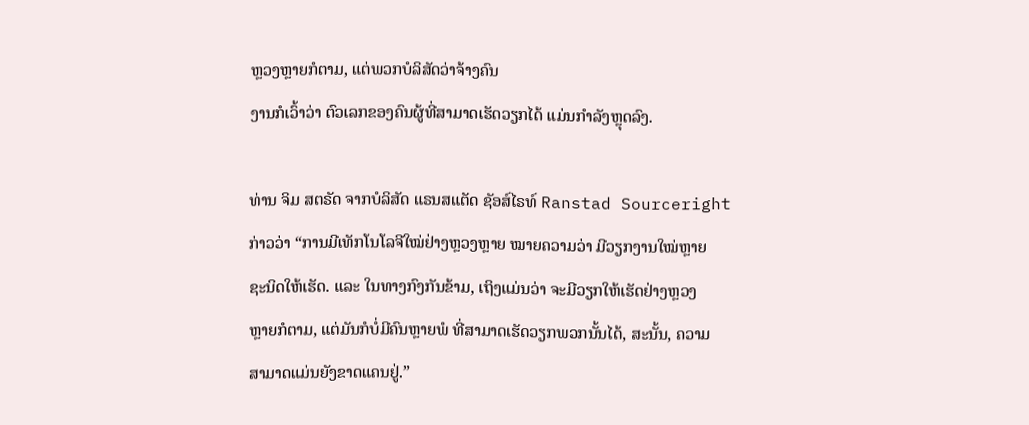ຫຼວງຫຼາຍກໍຕາມ, ແຕ່ພວກບໍລິສັດວ່າຈ້າງຄົນ
ງານກໍເວົ້າວ່າ ຕົວເລກຂອງຄົນຜູ້ທີ່ສາມາດເຮັດວຽກໄດ້ ແມ່ນກຳລັງຫຼຸດລົງ.

ທ່ານ ຈິມ ສຕຣັດ ຈາກບໍລິສັດ ແຣນສແຕັດ ຊັອສ໌ໄຣທ໌ Ranstad Sourceright
ກ່າວວ່າ “ການມີເທັກໂນໂລຈີໃໝ່ຢ່າງຫຼວງຫຼາຍ ໝາຍຄວາມວ່າ ມີວຽກງານໃໝ່ຫຼາຍ
ຊະນິດໃຫ້ເຮັດ. ແລະ ໃນທາງກົງກັນຂ້າມ, ເຖິງແມ່ນວ່າ ຈະມີວຽກໃຫ້ເຮັດຢ່າງຫຼວງ
ຫຼາຍກໍຕາມ, ແຕ່ມັນກໍບໍ່ມີຄົນຫຼາຍພໍ ທີ່ສາມາດເຮັດວຽກພວກນັ້ນໄດ້, ສະນັ້ນ, ຄວາມ
ສາມາດແມ່ນຍັງຂາດແຄນຢູ່.”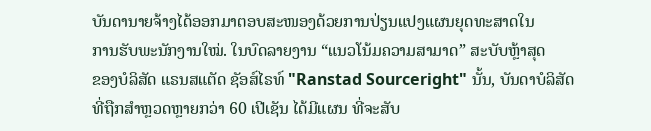ບັນດານາຍຈ້າງໄດ້ອອກມາຕອບສະໜອງດ້ວຍການປ່ຽນແປງແຜນຍຸດທະສາດໃນ
ການຮັບພະນັກງານໃໝ່. ໃນບົດລາຍງານ “ແນວໂນ້ມຄວາມສາມາດ” ສະບັບຫຼ້າສຸດ
ຂອງບໍລິສັດ ແຣນສແຕັດ ຊັອສ໌ໄຣທ໌ "Ranstad Sourceright" ນັ້ນ, ບັນດາບໍລິສັດ
ທີ່ຖືກສຳຫຼວດຫຼາຍກວ່າ 60 ເປີເຊັນ ໄດ້ມີແຜນ ທີ່ຈະສັບ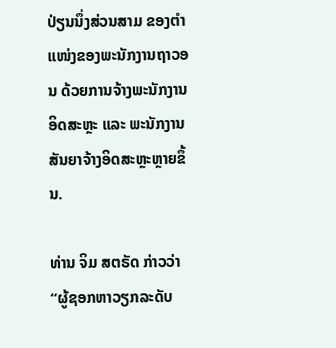ປ່ຽນນຶ່ງສ່ວນສາມ ຂອງຕຳ
ແໜ່ງຂອງພະນັກງານຖາວອນ ດ້ວຍການຈ້າງພະນັກງານອິດສະຫຼະ ແລະ ພະນັກງານ
ສັນຍາຈ້າງອິດສະຫຼະຫຼາຍຂຶ້ນ.

ທ່ານ ຈິມ ສຕຣັດ ກ່າວວ່າ “ຜູ້ຊອກຫາວຽກລະດັບ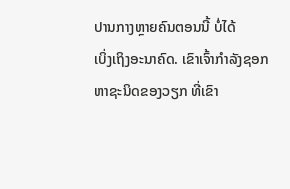ປານກາງຫຼາຍຄົນຕອນນີ້ ບໍ່ໄດ້
ເບິ່ງເຖິງອະນາຄົດ. ເຂົາເຈົ້າກຳລັງຊອກຫາຊະນິດຂອງວຽກ ທີ່ເຂົາ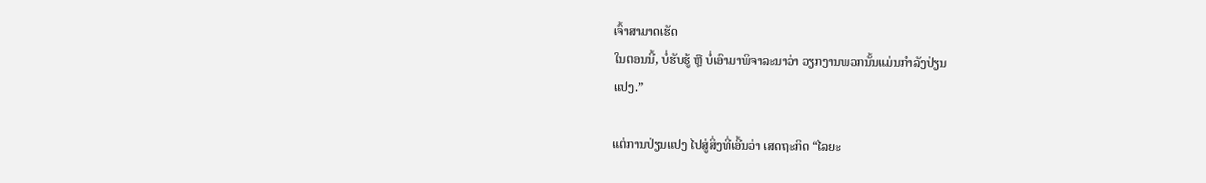ເຈົ້າສາມາດເຮັດ
ໃນຕອນນີ້, ບໍ່ຮັບຮູ້ ຫຼື ບໍ່ເອົາມາພິຈາລະນາວ່າ ວຽກງານພວກນັ້ນແມ່ນກຳລັງປ່ຽນ
ແປງ.”

ແຕ່ການປ່ຽນແປງ ໄປສູ່ສິ່ງທີ່ເອີ້ນວ່າ ເສດຖະກິດ “ໄລຍະ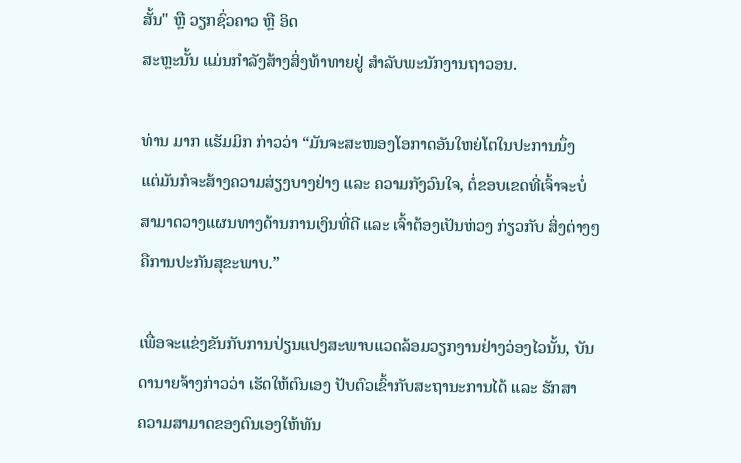ສັ້ນ" ຫຼື ວຽກຊົ່ວຄາວ ຫຼື ອິດ
ສະຫຼະນັ້ນ ແມ່ນກຳລັງສ້າງສິ່ງທ້າທາຍຢູ່ ສຳລັບພະນັກງານຖາວອນ.

ທ່ານ ມາກ ແຮັມມິກ ກ່າວວ່າ “ມັນຈະສະໜອງໂອກາດອັນໃຫຍ່ໂຕໃນປະການນຶ່ງ
ແຕ່ມັນກໍຈະສ້າງຄວາມສ່ຽງບາງຢ່າງ ແລະ ຄວາມກັງວົນໃຈ, ຕໍ່ຂອບເຂດທີ່ເຈົ້າຈະບໍ່
ສາມາດວາງແຜນທາງດ້ານການເງິນທີ່ດີ ແລະ ເຈົ້າຕ້ອງເປັນຫ່ວງ ກ່ຽວກັບ ສິ່ງຕ່າງໆ
ຄືການປະກັນສຸຂະພາບ.”

ເພື່ອຈະແຂ່ງຂັນກັບການປ່ຽນແປງສະພາບແວດລ້ອມວຽກງານຢ່າງວ່ອງໄວນັ້ນ, ບັນ
ດານາຍຈ້າງກ່າວວ່າ ເຮັດໃຫ້ຕົນເອງ ປັບຕົວເຂົ້າກັບສະຖານະການໄດ້ ແລະ ຮັກສາ
ຄວາມສາມາດຂອງຕົນເອງໃຫ້ທັນ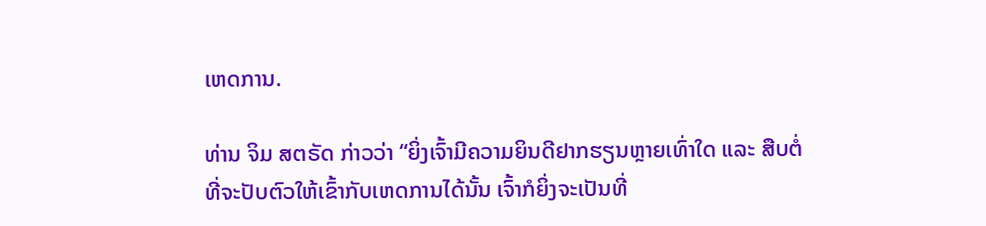ເຫດການ.

ທ່ານ ຈິມ ສຕຣັດ ກ່າວວ່າ “ຍິ່ງເຈົ້າມີຄວາມຍິນດີຢາກຮຽນຫຼາຍເທົ່າໃດ ແລະ ສືບຕໍ່
ທີ່ຈະປັບຕົວໃຫ້ເຂົ້າກັບເຫດການໄດ້ນັ້ນ ເຈົ້າກໍຍິ່ງຈະເປັນທີ່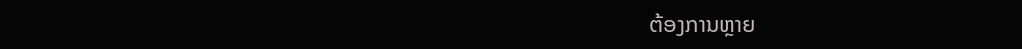ຕ້ອງການຫຼາຍ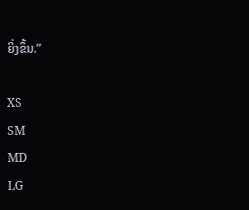ຍິ່ງຂຶ້ນ.”

XS
SM
MD
LG